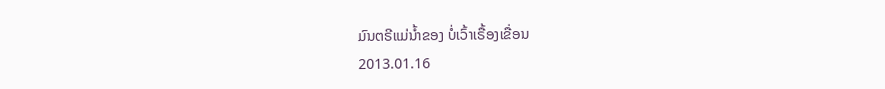ມົນຕຣີແມ່ນ້ຳຂອງ ບໍ່ເວົ້າເຣື້ອງເຂື່ອນ
2013.01.16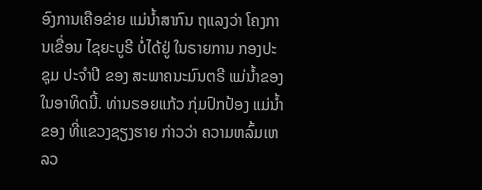ອົງການເຄືອຂ່າຍ ແມ່ນ້ຳສາກົນ ຖແລງວ່າ ໂຄງການເຂື່ອນ ໄຊຍະບູຣີ ບໍ່ໄດ້ຢູ່ ໃນຣາຍການ ກອງປະຊຸມ ປະຈຳປີ ຂອງ ສະພາຄນະມົນຕຣີ ແມ່ນ້ຳຂອງ ໃນອາທິດນີ້. ທ່ານຣອຍແກ້ວ ກຸ່ມປົກປ້ອງ ແມ່ນ້ຳຂອງ ທີ່ແຂວງຊຽງຮາຍ ກ່າວວ່າ ຄວາມຫລົ້ມເຫລວ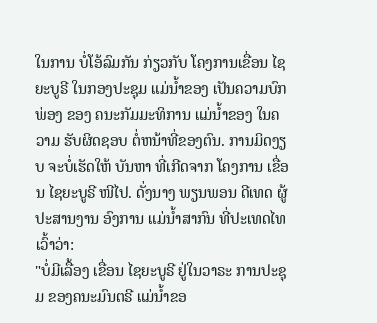ໃນການ ບໍ່ໂອ້ລົມກັນ ກ່ຽວກັບ ໂຄງການເຂື່ອນ ໄຊຍະບູຣີ ໃນກອງປະຊຸມ ແມ່ນ້ຳຂອງ ເປັນຄວາມບົກພ່ອງ ຂອງ ຄນະກັມມະທິການ ແມ່ນ້ຳຂອງ ໃນຄວາມ ຮັບຜິດຊອບ ຕໍ່ຫນ້າທີ່ຂອງຕົນ. ການມິດງຽບ ຈະບໍ່ເຮັດໃຫ້ ບັນຫາ ທີ່ເກີດຈາກ ໂຄງການ ເຂື່ອນ ໄຊຍະບູຣີ ໜີໄປ. ດັ່ງນາງ ພຽນພອນ ດີເທດ ຜູ້ປະສານງານ ອົງການ ແມ່ນ້ຳສາກົນ ທີ່ປະເທດໄທ ເວົ້າວ່າ:
"ບໍ່ມີເລື້ອງ ເຂື່ອນ ໄຊຍະບູຣີ ຢູ່ໃນວາຣະ ການປະຊຸມ ຂອງຄນະມົນຕຣີ ແມ່ນໍ້າຂອ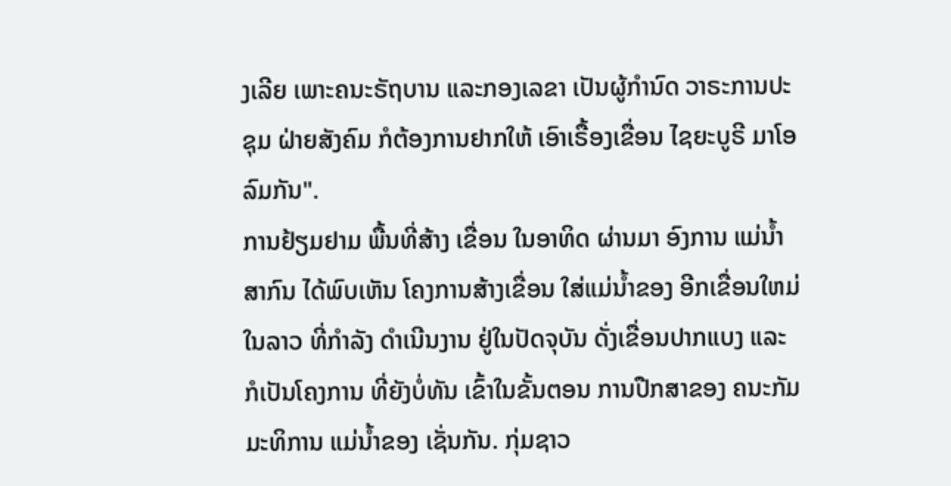ງເລີຍ ເພາະຄນະຣັຖບານ ແລະກອງເລຂາ ເປັນຜູ້ກໍານົດ ວາຣະການປະຊຸມ ຝ່າຍສັງຄົມ ກໍຕ້ອງການຢາກໃຫ້ ເອົາເຣື້ອງເຂື່ອນ ໄຊຍະບູຣີ ມາໂອລົມກັນ".
ການຢ້ຽມຢາມ ພື້ນທີ່ສ້າງ ເຂື່ອນ ໃນອາທິດ ຜ່ານມາ ອົງການ ແມ່ນ້ຳສາກົນ ໄດ້ພົບເຫັນ ໂຄງການສ້າງເຂື່ອນ ໃສ່ແມ່ນ້ຳຂອງ ອີກເຂື່ອນໃຫມ່ ໃນລາວ ທີ່ກຳລັງ ດຳເນີນງານ ຢູ່ໃນປັດຈຸບັນ ດັ່ງເຂື່ອນປາກແບງ ແລະ ກໍເປັນໂຄງການ ທີ່ຍັງບໍ່ທັນ ເຂົ້າໃນຂັ້ນຕອນ ການປືກສາຂອງ ຄນະກັມມະທິການ ແມ່ນ້ຳຂອງ ເຊັ່ນກັນ. ກຸ່ມຊາວ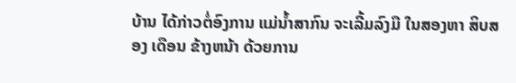ບ້ານ ໄດ້ກ່າວຕໍ່ອົງການ ແມ່ນ້ຳສາກົນ ຈະເລີ້ມລົງມື ໃນສອງຫາ ສິບສອງ ເດືອນ ຂ້າງຫນ້າ ດ້ວຍການ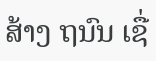ສ້າງ ຖນົນ ເຊື່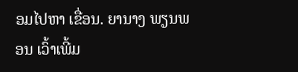ອມໄປຫາ ເຂື່ອນ. ຍານາງ ພຽນພອນ ເວົ້າເພີ້ມ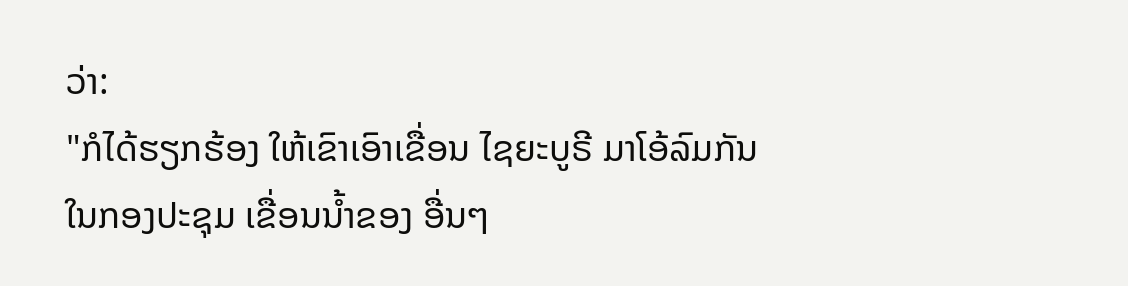ວ່າ:
"ກໍໄດ້ຮຽກຮ້ອງ ໃຫ້ເຂົາເອົາເຂື່ອນ ໄຊຍະບູຣີ ມາໂອ້ລົມກັນ ໃນກອງປະຊຸມ ເຂື່ອນນໍ້າຂອງ ອື່ນໆ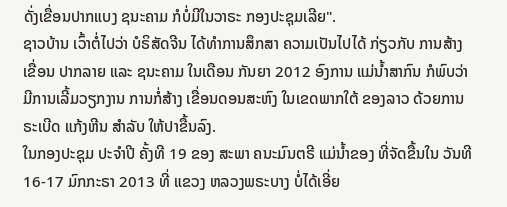ດັ່ງເຂື່ອນປາກແບງ ຊນະຄາມ ກໍບໍ່ມີໃນວາຣະ ກອງປະຊຸມເລີຍ".
ຊາວບ້ານ ເວົ້າຕໍ່ໄປວ່າ ບໍຣິສັດຈີນ ໄດ້ທຳການສຶກສາ ຄວາມເປັນໄປໄດ້ ກ່ຽວກັບ ການສ້າງເຂື່ອນ ປາກລາຍ ແລະ ຊນະຄາມ ໃນເດືອນ ກັນຍາ 2012 ອົງການ ແມ່ນ້ຳສາກົນ ກໍພົບວ່າ ມີການເລີ້ມວຽກງານ ການກໍ່ສ້າງ ເຂື່ອນດອນສະຫົງ ໃນເຂດພາກໃຕ້ ຂອງລາວ ດ້ວຍການຣະເບີດ ແກ້ງຫີນ ສຳລັບ ໃຫ້ປາຂື້ນລົງ.
ໃນກອງປະຊຸມ ປະຈຳປີ ຄັ້ງທີ 19 ຂອງ ສະພາ ຄນະມົນຕຣີ ແມ່ນ້ຳຂອງ ທີ່ຈັດຂື້ນໃນ ວັນທີ 16-17 ມົກກະຣາ 2013 ທີ່ ແຂວງ ຫລວງພຣະບາງ ບໍ່ໄດ້ເອີ່ຍ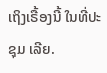ເຖິງເຣື້ອງນີ້ ໃນທີ່ປະຊຸມ ເລີຍ.